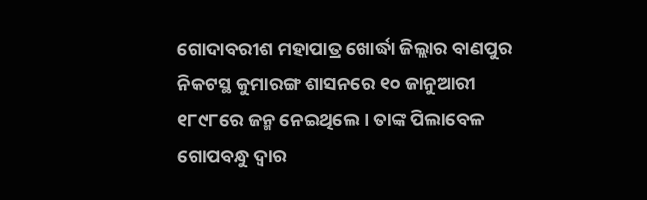ଗୋଦାବରୀଶ ମହାପାତ୍ର ଖୋର୍ଦ୍ଧା ଜିଲ୍ଲାର ବାଣପୁର ନିକଟସ୍ଥ କୁମାରଙ୍ଗ ଶାସନରେ ୧୦ ଜାନୁଆରୀ ୧୮୯୮ରେ ଜନ୍ମ ନେଇଥିଲେ । ତାଙ୍କ ପିଲାବେଳ ଗୋପବନ୍ଧୁ ଦ୍ଵାର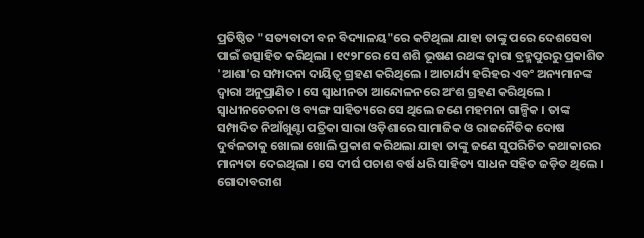ପ୍ରତିଷ୍ଠିତ "ସତ୍ୟବାଦୀ ବନ ବିଦ୍ୟାଳୟ"ରେ କଟିଥିଲା ଯାହା ତାଙ୍କୁ ପରେ ଦେଶସେବା ପାଇଁ ଉତ୍ସାହିତ କରିଥିଲା । ୧୯୨୮ରେ ସେ ଶଶି ଭୂଷଣ ରଥଙ୍କ ଦ୍ଵାରା ବ୍ରହ୍ମପୁରରୁ ପ୍ରକାଶିତ 'ଆଶା'ର ସମ୍ପାଦନା ଦାୟିତ୍ଵ ଗ୍ରହଣ କରିଥିଲେ । ଆଚାର୍ଯ୍ୟ ହରିହର ଏବଂ ଅନ୍ୟମାନଙ୍କ ଦ୍ଵାରା ଅନୁପ୍ରାଣିତ । ସେ ସ୍ଵାଧୀନତା ଆନ୍ଦୋଳନରେ ଅଂଶ ଗ୍ରହଣ କରିଥିଲେ । ସ୍ଵାଧୀନଚେତନା ଓ ବ୍ୟଙ୍ଗ ସାହିତ୍ୟରେ ସେ ଥିଲେ ଜଣେ ମହମନା ଗାଳ୍ପିକ । ତାଙ୍କ ସମ୍ପାଦିତ ନିଆଁଖୁଣ୍ଟା ପତ୍ରିକା ସାରା ଓଡ଼ିଶାରେ ସାମାଜିକ ଓ ରାଜନୈତିକ ଦୋଷ ଦୁର୍ବଳତାକୁ ଖୋଲା ଖୋଲି ପ୍ରକାଶ କରିଥଲା ଯାହା ତାଙ୍କୁ ଜଣେ ସୁପରିଚିତ କଥାକାରର ମାନ୍ୟତା ଦେଇଥିଲା । ସେ ଦୀର୍ଘ ପଚାଶ ବର୍ଷ ଧରି ସାହିତ୍ୟ ସାଧନ ସହିତ ଜଡ଼ିତ ଥିଲେ । ଗୋଦାବରୀଶ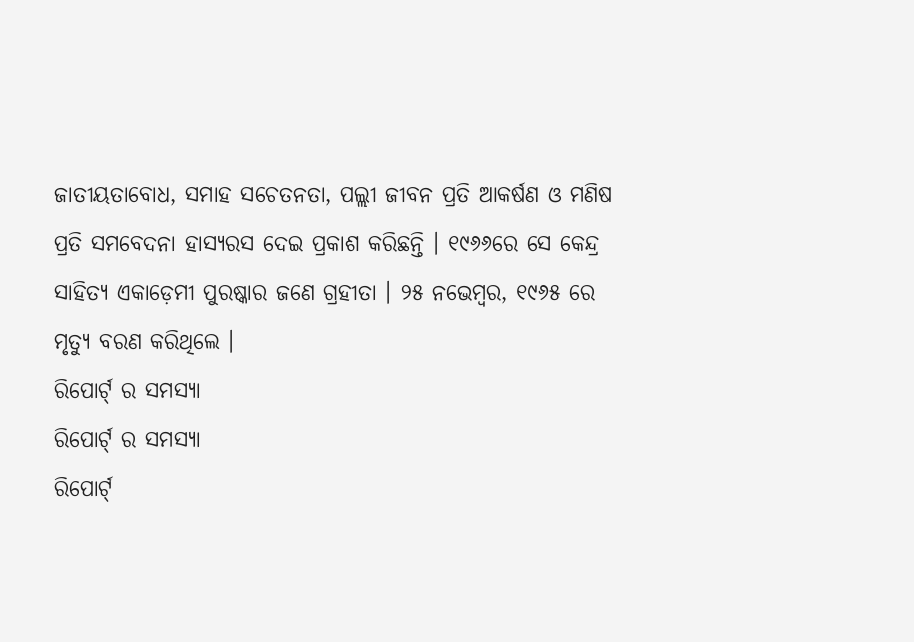ଜାତୀୟତାବୋଧ, ସମାହ ସଚେତନତା, ପଲ୍ଲୀ ଜୀବନ ପ୍ରତି ଆକର୍ଷଣ ଓ ମଣିଷ ପ୍ରତି ସମବେଦନା ହାସ୍ୟରସ ଦେଇ ପ୍ରକାଶ କରିଛନ୍ତି । ୧୯୬୬ରେ ସେ କେନ୍ଦ୍ର ସାହିତ୍ୟ ଏକାଡ଼େମୀ ପୁରଷ୍କାର ଜଣେ ଗ୍ରହୀତା । ୨୫ ନଭେମ୍ବର, ୧୯୬୫ ରେ ମୃତ୍ୟୁ ବରଣ କରିଥିଲେ ।
ରିପୋର୍ଟ୍ ର ସମସ୍ୟା
ରିପୋର୍ଟ୍ ର ସମସ୍ୟା
ରିପୋର୍ଟ୍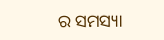ର ସମସ୍ୟା